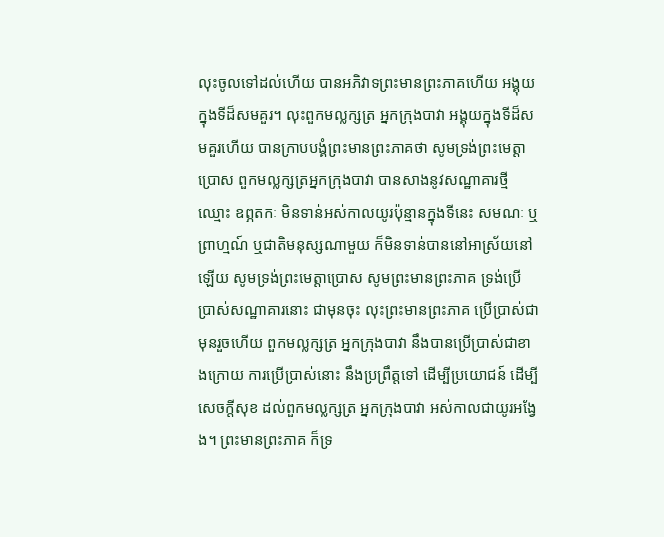លុះចូលទៅដល់ហើយ បានអភិវាទព្រះមានព្រះភាគហើយ អង្គុយក្នុងទីដ៏សមគួរ។ លុះពួកមល្លក្សត្រ អ្នកក្រុងបាវា អង្គុយក្នុងទីដ៏សមគួរហើយ បានក្រាបបង្គំព្រះមានព្រះភាគថា សូមទ្រង់ព្រះមេត្តាប្រោស ពួកមល្លក្សត្រអ្នកក្រុងបាវា បានសាងនូវសណ្ឋាគារថ្មី ឈ្មោះ ឧព្ភតកៈ មិនទាន់អស់កាលយូរប៉ុន្មានក្នុងទីនេះ សមណៈ ឬព្រាហ្មណ៍ ឬជាតិមនុស្សណាមួយ ក៏មិនទាន់បាននៅអាស្រ័យនៅឡើយ សូមទ្រង់ព្រះមេត្តាប្រោស សូមព្រះមានព្រះភាគ ទ្រង់ប្រើប្រាស់សណ្ឋាគារនោះ ជាមុនចុះ លុះព្រះមានព្រះភាគ ប្រើប្រាស់ជាមុនរួចហើយ ពួកមល្លក្សត្រ អ្នកក្រុងបាវា នឹងបានប្រើប្រាស់ជាខាងក្រោយ ការប្រើប្រាស់នោះ នឹងប្រព្រឹត្តទៅ ដើម្បីប្រយោជន៍ ដើម្បីសេចក្តីសុខ ដល់ពួកមល្លក្សត្រ អ្នកក្រុងបាវា អស់កាលជាយូរអង្វែង។ ព្រះមានព្រះភាគ ក៏ទ្រ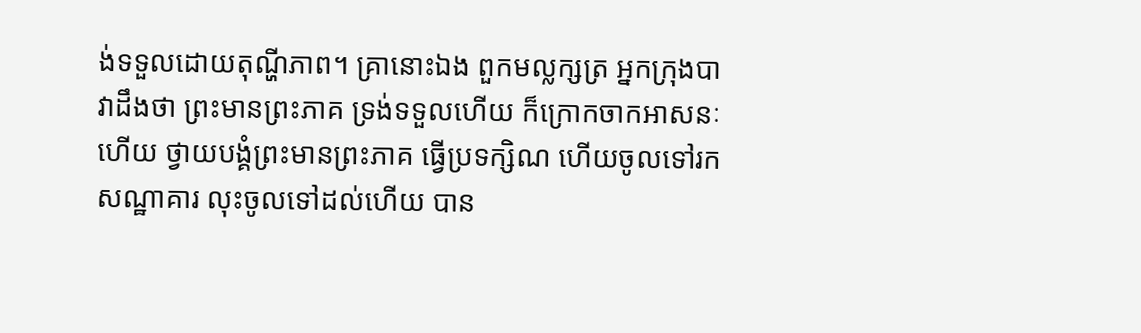ង់ទទួលដោយតុណ្ហីភាព។ គ្រានោះឯង ពួកមល្លក្សត្រ អ្នកក្រុងបាវាដឹងថា ព្រះមានព្រះភាគ ទ្រង់ទទួលហើយ ក៏ក្រោកចាកអាសនៈហើយ ថ្វាយបង្គំព្រះមានព្រះភាគ ធ្វើប្រទក្សិណ ហើយចូលទៅរកសណ្ឋាគារ លុះចូលទៅដល់ហើយ បាន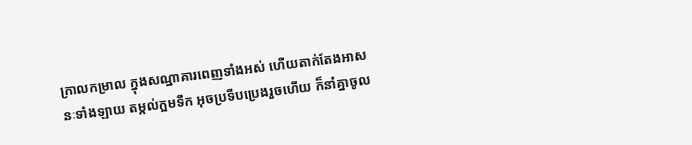ក្រាលកម្រាល ក្នុងសណ្ឋាគារពេញទាំងអស់ ហើយតាក់តែងអាសនៈទាំងឡាយ តម្កល់ក្អមទឹក អុចប្រទីបប្រេងរួចហើយ ក៏នាំគ្នាចូល